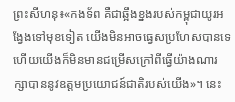ព្រះសីហនុ៖«កងទ័ព គឺជាឆ្អឹងខ្នងរបស់កម្ពុជាយូរអង្វែងទៅមុខទៀត យើងមិនអាចធ្វេសប្រហែសបានទេ ហើយយើងក៏មិនមានជម្រើសក្រៅពីធ្វើយ៉ាងណារក្សាបាននូវឧត្តមប្រយោជន៍ជាតិរបស់យើង»។ នេះ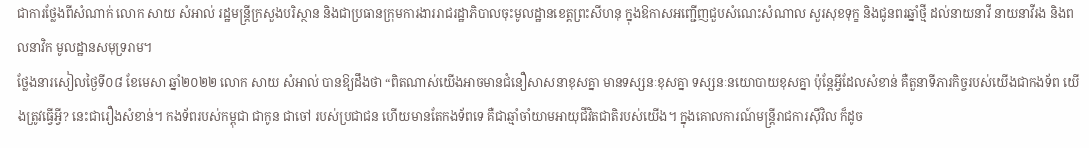ជាការថ្លែងពីសំណាក់ លោក សាយ សំអាល់ រដ្ឋមន្ត្រីក្រសួងបរិស្ថាន និងជាប្រធានក្រុមការងាររាជរដ្ឋាភិបាលចុះមូលដ្ឋានខេត្តព្រះសីហនុ ក្នុងឱកាសអញ្ជើញជួបសំណេះសំណាល សួរសុខទុក្ខ និងជូនពរឆ្នាំថ្មី ដល់នាយនាវី នាយនាវីរង និងពលនាវិក មូលដ្ឋានសមុទ្ររាម។
ថ្លែងនារសៀលថ្ងៃទី០៨ ខែមេសា ឆ្នាំ២០២២ លោក សាយ សំអាល់ បានឱ្យដឹងថា “ពិតណាស់យើងអាចមានជំនឿសាសនាខុសគ្នា មានទស្សនៈខុសគ្នា ទស្សនៈនយោបាយខុសគ្នា ប៉ុន្តែអ្វីដែលសំខាន់ គឺតួនាទីភារកិច្ចរបស់យើងជាកងទ័ព យើងត្រូវធ្វើអ្វី? នេះជារឿងសំខាន់។ កងទ័ពរបស់កម្ពុជា ជាកូន ជាចៅ របស់ប្រជាជន ហើយមានតែកងទ័ពទេ គឺជាឆ្មាំចាំយាមអាយុជីវិតជាតិរបស់យើង។ ក្នុងគោលការណ៍មន្ត្រីរាជការស៊ីវិល ក៏ដូច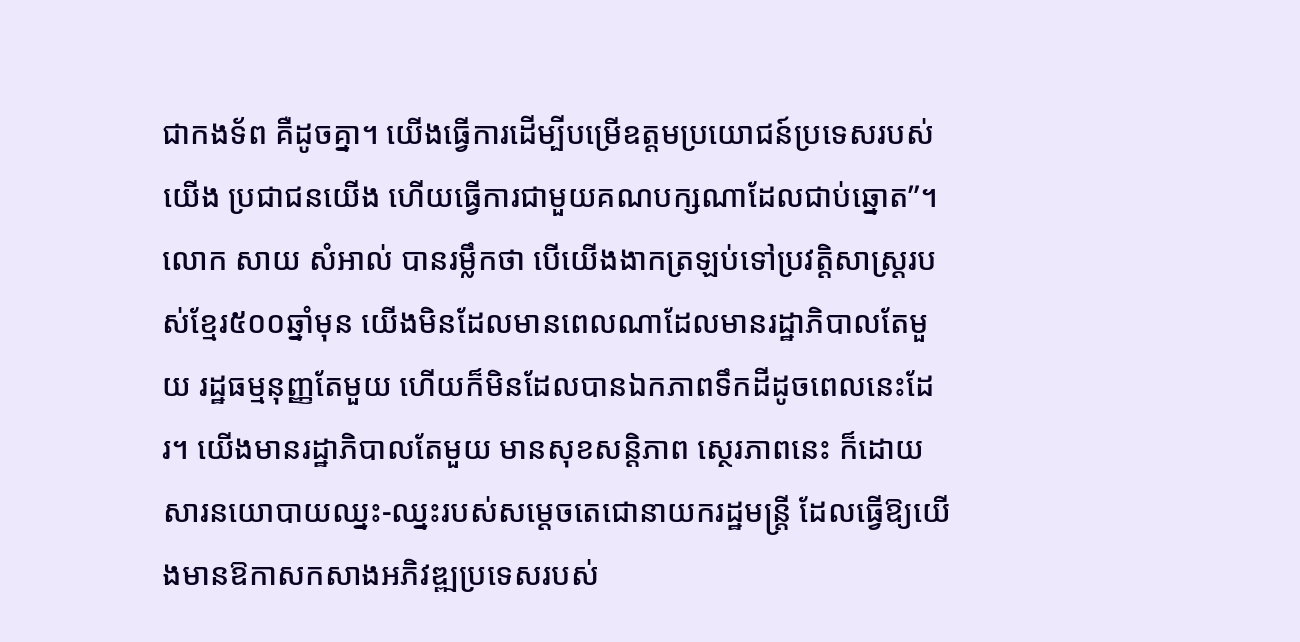ជាកងទ័ព គឺដូចគ្នា។ យើងធ្វើការដើម្បីបម្រើឧត្តមប្រយោជន៍ប្រទេសរបស់យើង ប្រជាជនយើង ហើយធ្វើការជាមួយគណបក្សណាដែលជាប់ឆ្នោត”។
លោក សាយ សំអាល់ បានរម្លឹកថា បើយើងងាកត្រឡប់ទៅប្រវត្តិសាស្ត្ររបស់ខ្មែរ៥០០ឆ្នាំមុន យើងមិនដែលមានពេលណាដែលមានរដ្ឋាភិបាលតែមួយ រដ្ឋធម្មនុញ្ញតែមួយ ហើយក៏មិនដែលបានឯកភាពទឹកដីដូចពេលនេះដែរ។ យើងមានរដ្ឋាភិបាលតែមួយ មានសុខសន្តិភាព ស្ថេរភាពនេះ ក៏ដោយសារនយោបាយឈ្នះ-ឈ្នះរបស់សម្តេចតេជោនាយករដ្ឋមន្ត្រី ដែលធ្វើឱ្យយើងមានឱកាសកសាងអភិវឌ្ឍប្រទេសរបស់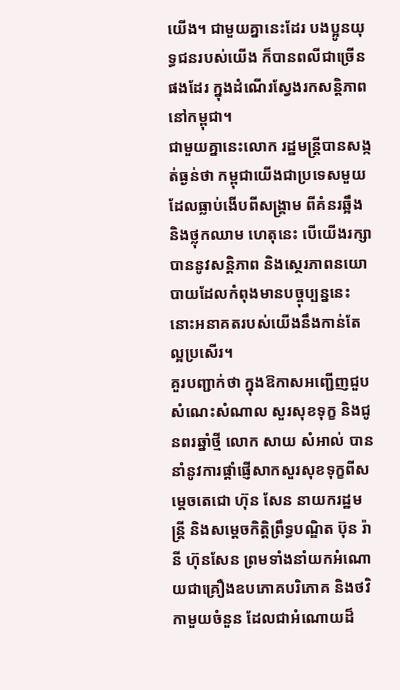យើង។ ជាមួយគ្នានេះដែរ បងប្អូនយុទ្ធជនរបស់យើង ក៏បានពលីជាច្រើនផងដែរ ក្នុងដំណើរស្វែងរកសន្តិភាពនៅកម្ពុជា។
ជាមួយគ្នានេះលោក រដ្ឋមន្រ្តីបានសង្កត់ធ្ងន់ថា កម្ពុជាយើងជាប្រទេសមួយដែលធ្លាប់ងើបពីសង្គ្រាម ពីគំនរឆ្អឹង និងថ្លុកឈាម ហេតុនេះ បើយើងរក្សាបាននូវសន្តិភាព និងស្ថេរភាពនយោបាយដែលកំពុងមានបច្ចុប្បន្ននេះ នោះអនាគតរបស់យើងនឹងកាន់តែល្អប្រសើរ។
គួរបញ្ជាក់ថា ក្នុងឱកាសអញ្ជើញជួបសំណេះសំណាល សួរសុខទុក្ខ និងជូនពរឆ្នាំថ្មី លោក សាយ សំអាល់ បាននាំនូវការផ្តាំផ្ញើសាកសួរសុខទុក្ខពីសម្តេចតេជោ ហ៊ុន សែន នាយករដ្ឋមន្ត្រី និងសម្តេចកិត្តិព្រឹទ្ធបណ្ឌិត ប៊ុន រ៉ានី ហ៊ុនសែន ព្រមទាំងនាំយកអំណោយជាគ្រឿងឧបភោគបរិភោគ និងថវិកាមួយចំនួន ដែលជាអំណោយដ៏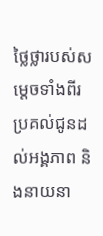ថ្លៃថ្លារបស់សម្តេចទាំងពីរ ប្រគល់ជូនដល់អង្គភាព និងនាយនា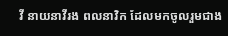វី នាយនាវីរង ពលនាវិក ដែលមកចូលរួមជាង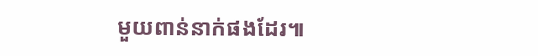មួយពាន់នាក់ផងដែរ៕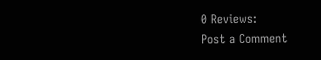0 Reviews:
Post a Comment